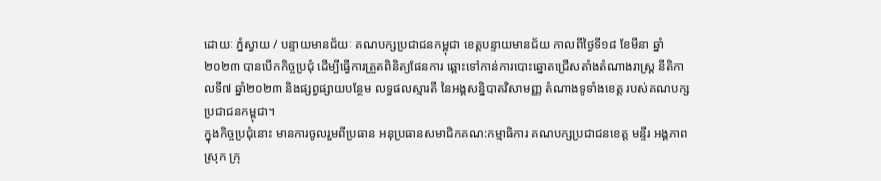ដោយៈ ភ្នំស្វាយ / បន្ទាយមានជ័យៈ គណបក្សប្រជាជនកម្ពុជា ខេត្តបន្ទាយមានជ័យ កាលពីថ្ងៃទី១៨ ខែមីនា ឆ្នាំ២០២៣ បានបើកកិច្ចប្រជុំ ដើម្បីធ្វើការត្រួតពិនិត្យផែនការ ឆ្ពោះទៅកាន់ការបោះឆ្នោតជ្រើសតាំងតំណាងរាស្រ្ត នីតិកាលទី៧ ឆ្នាំ២០២៣ និងផ្សព្វផ្សាយបន្ថែម លទ្ធផលស្មារតី នៃអង្គសន្និបាតវិសាមញ្ញ តំណាងទូទាំងខេត្ត របស់គណបក្សប្រជាជនកម្ពុជា។
ក្នុងកិច្ចប្រជុំនោះ មានការចូលរួមពីប្រធាន អនុប្រធានសមាជិកគណ:កម្មាធិការ គណបក្សប្រជាជនខេត្ត មន្ទីរ អង្គភាព ស្រុក ក្រុ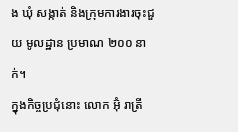ង ឃុំ សង្កាត់ និងក្រុមការងារចុះជួយ មូលដ្ឋាន ប្រមាណ ២០០ នាក់។
ក្នុងកិច្ចប្រជុំនោះ លោក អ៊ុំ រាត្រី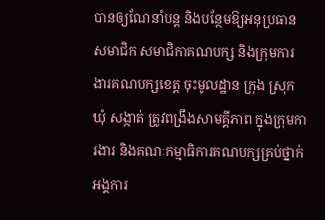បានឲ្យណែនាំបន្ត និងបន្ថែមឱ្យអនុប្រធាន សមាជិក សមាជិកាគណបក្ស និងក្រុមការងារគណបក្សខេត្ត ចុះមូលដ្ឋាន ក្រុង ស្រុក ឃុំ សង្កាត់ ត្រូវពង្រឹងសាមគ្គីភាព ក្នុងក្រុមការងារ និងគណៈកម្មាធិការគណបក្សគ្រប់ថ្នាក់ អង្គការ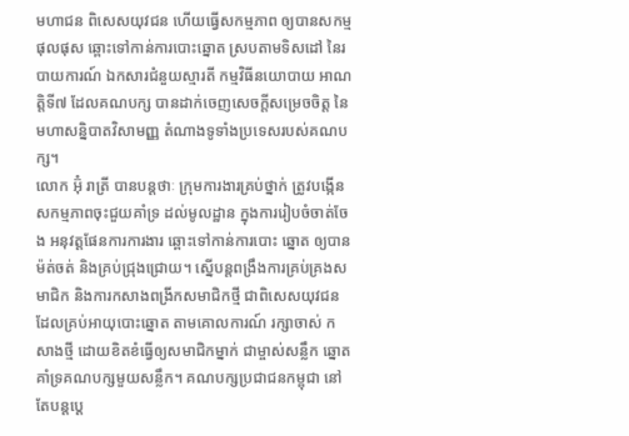មហាជន ពិសេសយុវជន ហើយធ្វើសកម្មភាព ឲ្យបានសកម្មផុលផុស ឆ្ពោះទៅកាន់ការបោះឆ្នោត ស្របតាមទិសដៅ នៃរបាយការណ៍ ឯកសារជំនួយស្មារតី កម្មវិធីនយោបាយ អាណត្តិទី៧ ដែលគណបក្ស បានដាក់ចេញសេចក្តីសម្រេចចិត្ត នៃមហាសន្និបាតវិសាមញ្ញ តំណាងទូទាំងប្រទេសរបស់គណបក្ស។
លោក អ៊ុំ រាត្រី បានបន្តថាៈ ក្រុមការងារគ្រប់ថ្នាក់ ត្រូវបង្កើនសកម្មភាពចុះជួយគាំទ្រ ដល់មូលដ្ឋាន ក្នុងការរៀបចំចាត់ចែង អនុវត្តផែនការការងារ ឆ្ពោះទៅកាន់ការបោះ ឆ្នោត ឲ្យបានម៉ត់ចត់ និងគ្រប់ជ្រុងជ្រោយ។ ស្នើបន្តពង្រឹងការគ្រប់គ្រងសមាជិក និងការកសាងពង្រីកសមាជិកថ្មី ជាពិសេសយុវជនដែលគ្រប់អាយុបោះឆ្នោត តាមគោលការណ៍ រក្សាចាស់ កសាងថ្មី ដោយខិតខំធ្វើឲ្យសមាជិកម្នាក់ ជាម្ចាស់សន្លឹក ឆ្នោត គាំទ្រគណបក្សមួយសន្លឹក។ គណបក្សប្រជាជនកម្ពុជា នៅតែបន្តប្តេ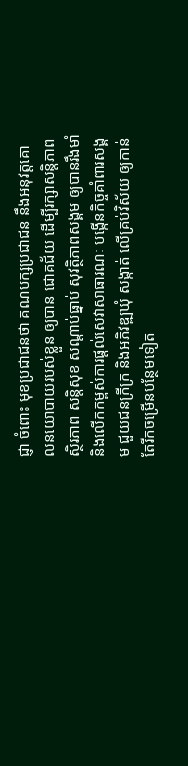ជ្ញា ចំពោះ មុខប្រជាជនថា គណបក្សប្រជាជន នឹងអនុវត្តគោលនយោបាយរបស់ខ្លួន ឲ្យបាន ជោគជ័យ ដើម្បីរក្សាសន្តិភាព ស្ថិរភាព សន្តិសុខ សណ្តាប់ធ្នាប់ សុវត្ថិភាពសង្គម ឲ្យបានរឹងមាំ និងលើកកម្ពស់ការផ្តល់សេវាសាធារណៈ បង្កើនកិច្ចគាំពារសង្គម ជួយជនក្រីក្រ និងអភិវឌ្ឍឃុំ សង្កាត់ លើគ្រប់វិស័យ ឲ្យកាន់តែរីកចម្រើនបន្ថែមទៀត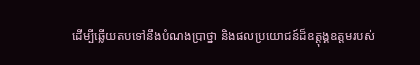ដើម្បីឆ្លើយតបទៅនឹងបំណងប្រាថ្នា និងផលប្រយោជន៍ដ៏ឧត្តុង្គឧត្តមរបស់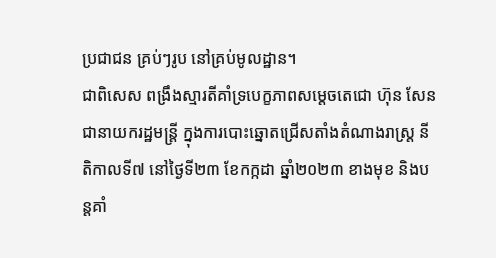ប្រជាជន គ្រប់ៗរូប នៅគ្រប់មូលដ្ឋាន។
ជាពិសេស ពង្រឹងស្មារតីគាំទ្របេក្ខភាពសម្តេចតេជោ ហ៊ុន សែន ជានាយករដ្ឋមន្ត្រី ក្នុងការបោះឆ្នោតជ្រើសតាំងតំណាងរាស្រ្ត នីតិកាលទី៧ នៅថ្ងៃទី២៣ ខែកក្កដា ឆ្នាំ២០២៣ ខាងមុខ និងបន្តគាំ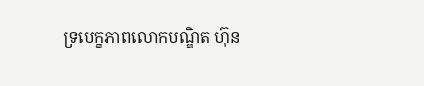ទ្របេក្ខភាពលោកបណ្ឌិត ហ៊ុន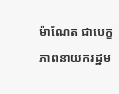ម៉ាណែត ជាបេក្ខភាពនាយករដ្ឋម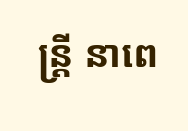ន្ត្រី នាពេ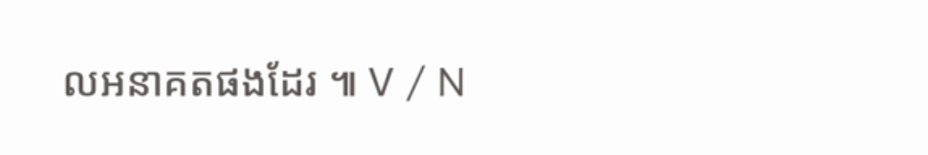លអនាគតផងដែរ ៕ V / N